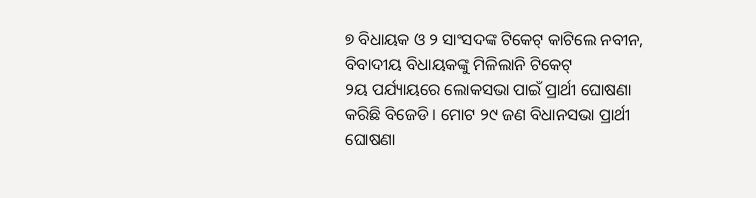୭ ବିଧାୟକ ଓ ୨ ସାଂସଦଙ୍କ ଟିକେଟ୍ କାଟିଲେ ନବୀନ, ବିବାଦୀୟ ବିଧାୟକଙ୍କୁ ମିଳିଲାନି ଟିକେଟ୍
୨ୟ ପର୍ଯ୍ୟାୟରେ ଲୋକସଭା ପାଇଁ ପ୍ରାର୍ଥୀ ଘୋଷଣା କରିଛି ବିଜେଡି । ମୋଟ ୨୯ ଜଣ ବିଧାନସଭା ପ୍ରାର୍ଥୀ ଘୋଷଣା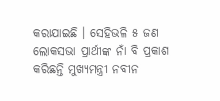କରାଯାଇଛି । ସେହିଭଳି ୫ ଜଣ ଲୋକସଭା ପ୍ରାର୍ଥୀଙ୍କ ନାଁ ବି ପ୍ରକାଶ କରିଛନ୍ତି ମୁଖ୍ୟମନ୍ତ୍ରୀ ନବୀନ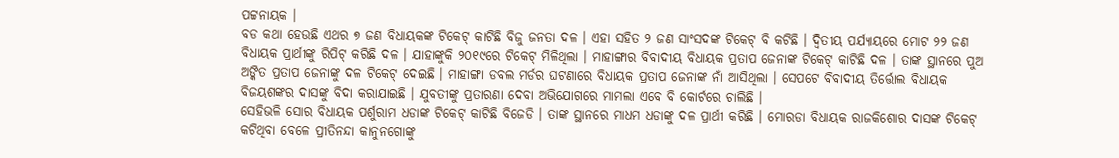ପଟ୍ଟନାୟକ ।
ବଡ କଥା ହେଉଛି ଏଥର ୭ ଜଣ ବିଧାୟକଙ୍କ ଟିକେଟ୍ କାଟିଛି ବିଜୁ ଜନତା ଦଳ । ଏହା ସହିତ ୨ ଜଣ ସାଂସଦଙ୍କ ଟିକେଟ୍ ବି କଟିଛି । ଦ୍ବିତୀୟ ପର୍ଯ୍ୟାୟରେ ମୋଟ ୨୨ ଜଣ ବିଧାୟକ ପ୍ରାର୍ଥୀଙ୍କୁ ରିପିଟ୍ କରିଛି ଦଳ । ଯାହାଙ୍କୁକି ୨୦୧୯ରେ ଟିକେଟ୍ ମିଳିଥିଲା । ମାହାଙ୍ଗାର ବିବାଦୀୟ ବିଧାୟକ ପ୍ରତାପ ଜେନାଙ୍କ ଟିକେଟ୍ କାଟିଛି ଦଳ । ତାଙ୍କ ସ୍ଥାନରେ ପୁଅ ଅଙ୍କିତ ପ୍ରତାପ ଜେନାଙ୍କୁ ଦଳ ଟିକେଟ୍ ଦେଇଛି । ମାହାଙ୍ଗା ଡବଲ ମର୍ଡର ଘଟଣାରେ ବିଧାୟକ ପ୍ରତାପ ଜେନାଙ୍କ ନାଁ ଆସିଥିଲା । ସେପଟେ ବିବାଦୀୟ ତିର୍ତ୍ତୋଲ ବିଧାୟକ ବିଜୟଶଙ୍କର ଦାସଙ୍କୁ ବିଦା କରାଯାଇଛି । ଯୁବତୀଙ୍କୁ ପ୍ରତାରଣା ଦେବା ଅଭିଯୋଗରେ ମାମଲା ଏବେ ବି କୋର୍ଟରେ ଚାଲିଛି ।
ସେହିଭଳି ସୋର ବିଧାୟକ ପର୍ଶୁରାମ ଧଡାଙ୍କ ଟିକେଟ୍ କାଟିଛି ବିଜେଡି । ତାଙ୍କ ସ୍ଥାନରେ ମାଧମ ଧଡାଙ୍କୁ ଦଳ ପ୍ରାର୍ଥୀ କରିଛି । ମୋରଡା ବିଧାୟକ ରାଜକିଶୋର ଦାସଙ୍କ ଟିକେଟ୍ କଟିଥିବା ବେଳେ ପ୍ରୀତିନନ୍ଦା କାନୁନଗୋଙ୍କୁ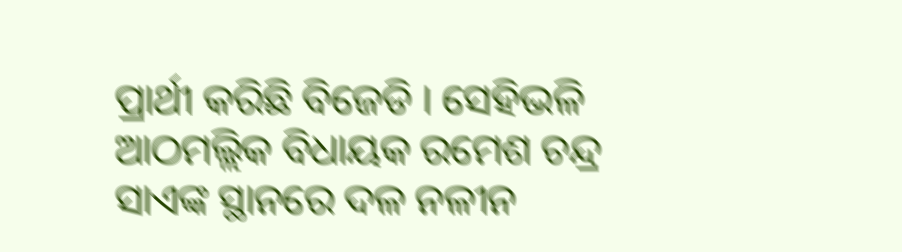ପ୍ରାର୍ଥୀ କରିଛି ବିଜେଡି । ସେହିଭଳି ଆଠମଲ୍ଲିକ ବିଧାୟକ ରମେଶ ଚନ୍ଦ୍ର ସାଏଙ୍କ ସ୍ଥାନରେ ଦଳ ନଳୀନ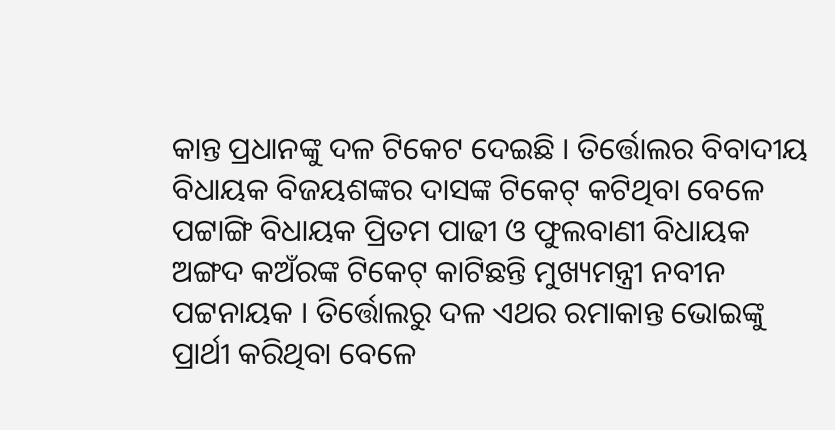କାନ୍ତ ପ୍ରଧାନଙ୍କୁ ଦଳ ଟିକେଟ ଦେଇଛି । ତିର୍ତ୍ତୋଲର ବିବାଦୀୟ ବିଧାୟକ ବିଜୟଶଙ୍କର ଦାସଙ୍କ ଟିକେଟ୍ କଟିଥିବା ବେଳେ ପଟ୍ଟାଙ୍ଗି ବିଧାୟକ ପ୍ରିତମ ପାଢୀ ଓ ଫୁଲବାଣୀ ବିଧାୟକ ଅଙ୍ଗଦ କଅଁରଙ୍କ ଟିକେଟ୍ କାଟିଛନ୍ତି ମୁଖ୍ୟମନ୍ତ୍ରୀ ନବୀନ ପଟ୍ଟନାୟକ । ତିର୍ତ୍ତୋଲରୁ ଦଳ ଏଥର ରମାକାନ୍ତ ଭୋଇଙ୍କୁ ପ୍ରାର୍ଥୀ କରିଥିବା ବେଳେ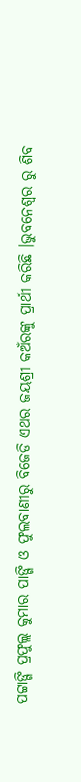ପଟ୍ଟାଙ୍ଗି ପ୍ରଫୁଲ୍ଲ କୁମାର ପାଙ୍ଗି ଓ ଫୁଲବାଣୀରୁ ବିଜେଡି ଏଥର ଜୟଶ୍ରୀ କଅଁରଙ୍କୁ ପ୍ରାର୍ଥୀ କରିଛି ।ଭୁବନେଶ୍ୱର ରୁ ଶିବ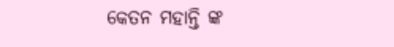କେତନ ମହାନ୍ତି ଙ୍କ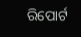ରିପୋର୍ଟ